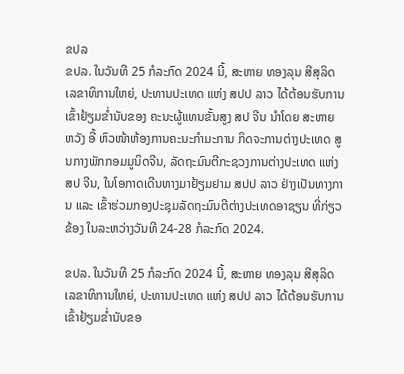ຂປລ
ຂປລ. ໃນວັນທີ 25 ກໍລະກົດ 2024 ນີ້, ສະຫາຍ ທອງລຸນ ສີສຸລິດ ເລຂາທິການໃຫຍ່, ປະທານປະເທດ ແຫ່ງ ສປປ ລາວ ໄດ້ຕ້ອນຮັບການເຂົ້າຢ້ຽມຂໍ່ານັບຂອງ ຄະນະຜູ້ແທນຂັ້ນສູງ ສປ ຈີນ ນໍາໂດຍ ສະຫາຍ ຫວັງ ອີ້ ຫົວໜ້າຫ້ອງການຄະນະກໍາມະການ ກິດຈະການຕ່າງປະເທດ ສູນກາງພັກກອມມູນິດຈີນ, ລັດຖະມົນຕີກະຊວງການຕ່າງປະເທດ ແຫ່ງ ສປ ຈີນ, ໃນໂອກາດເດີນທາງມາຢ້ຽມຢາມ ສປປ ລາວ ຢ່າງເປັນທາງການ ແລະ ເຂົ້າຮ່ວມກອງປະຊຸມລັດຖະມົນຕີຕ່າງປະເທດອາຊຽນ ທີ່ກ່ຽວຂ້ອງ ໃນລະຫວ່າງວັນທີ 24-28 ກໍລະກົດ 2024.

ຂປລ. ໃນວັນທີ 25 ກໍລະກົດ 2024 ນີ້, ສະຫາຍ ທອງລຸນ ສີສຸລິດ ເລຂາທິການໃຫຍ່, ປະທານປະເທດ ແຫ່ງ ສປປ ລາວ ໄດ້ຕ້ອນຮັບການເຂົ້າຢ້ຽມຂໍ່ານັບຂອ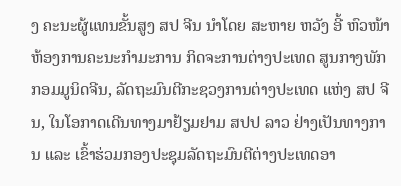ງ ຄະນະຜູ້ແທນຂັ້ນສູງ ສປ ຈີນ ນໍາໂດຍ ສະຫາຍ ຫວັງ ອີ້ ຫົວໜ້າຫ້ອງການຄະນະກໍາມະການ ກິດຈະການຕ່າງປະເທດ ສູນກາງພັກກອມມູນິດຈີນ, ລັດຖະມົນຕີກະຊວງການຕ່າງປະເທດ ແຫ່ງ ສປ ຈີນ, ໃນໂອກາດເດີນທາງມາຢ້ຽມຢາມ ສປປ ລາວ ຢ່າງເປັນທາງການ ແລະ ເຂົ້າຮ່ວມກອງປະຊຸມລັດຖະມົນຕີຕ່າງປະເທດອາ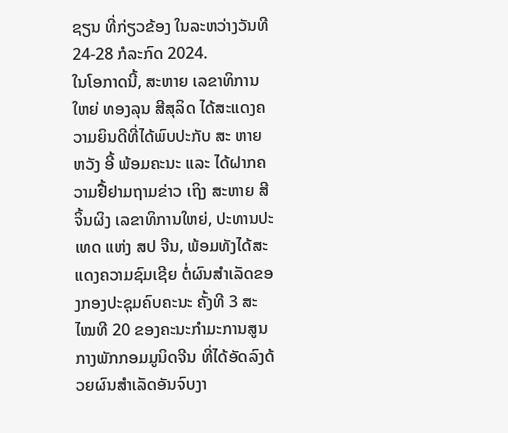ຊຽນ ທີ່ກ່ຽວຂ້ອງ ໃນລະຫວ່າງວັນທີ 24-28 ກໍລະກົດ 2024.
ໃນໂອກາດນີ້, ສະຫາຍ ເລຂາທິການໃຫຍ່ ທອງລຸນ ສີສຸລິດ ໄດ້ສະແດງຄວາມຍິນດີທີ່ໄດ້ພົບປະກັບ ສະ ຫາຍ ຫວັງ ອີ້ ພ້ອມຄະນະ ແລະ ໄດ້ຝາກຄວາມຢື້ຢາມຖາມຂ່າວ ເຖິງ ສະຫາຍ ສີ ຈິ້ນຜິງ ເລຂາທິການໃຫຍ່, ປະທານປະເທດ ແຫ່ງ ສປ ຈີນ, ພ້ອມທັງໄດ້ສະແດງຄວາມຊົມເຊີຍ ຕໍ່ຜົນສໍາເລັດຂອງກອງປະຊຸມຄົບຄະນະ ຄັ້ງທີ 3 ສະໄໝທີ 20 ຂອງຄະນະກໍາມະການສູນກາງພັກກອມມູນິດຈີນ ທີ່ໄດ້ອັດລົງດ້ວຍຜົນສໍາເລັດອັນຈົບງາ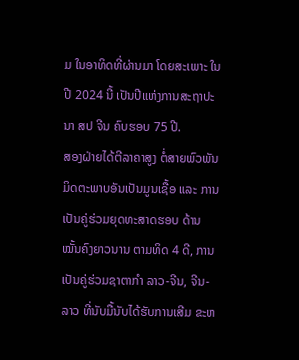ມ ໃນອາທິດທີ່ຜ່ານມາ ໂດຍສະເພາະ ໃນປີ 2024 ນີ້ ເປັນປີແຫ່ງການສະຖາປະນາ ສປ ຈີນ ຄົບຮອບ 75 ປີ.
ສອງຝ່າຍໄດ້ຕີລາຄາສູງ ຕໍ່ສາຍພົວພັນມິດຕະພາບອັນເປັນມູນເຊື້ອ ແລະ ການເປັນຄູ່ຮ່ວມຍຸດທະສາດຮອບ ດ້ານໝັ້ນຄົງຍາວນານ ຕາມທິດ 4 ດີ, ການເປັນຄູ່ຮ່ວມຊາຕາກໍາ ລາວ-ຈີນ, ຈີນ-ລາວ ທີ່ນັບມື້ນັບໄດ້ຮັບການເສີມ ຂະຫ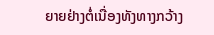ຍາຍຢ່າງຕໍ່ເນື່ອງທັງທາງກວ້າງ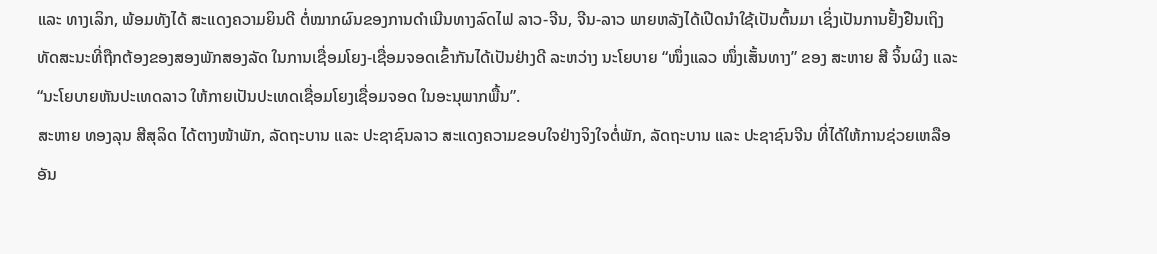ແລະ ທາງເລິກ, ພ້ອມທັງໄດ້ ສະແດງຄວາມຍິນດີ ຕໍ່ໝາກຜົນຂອງການດໍາເນີນທາງລົດໄຟ ລາວ-ຈີນ, ຈີນ-ລາວ ພາຍຫລັງໄດ້ເປີດນໍາໃຊ້ເປັນຕົ້ນມາ ເຊິ່ງເປັນການຢັ້ງຢືນເຖິງທັດສະນະທີ່ຖືກຕ້ອງຂອງສອງພັກສອງລັດ ໃນການເຊື່ອມໂຍງ-ເຊື່ອມຈອດເຂົ້າກັນໄດ້ເປັນຢ່າງດີ ລະຫວ່າງ ນະໂຍບາຍ “ໜຶ່ງແລວ ໜຶ່ງເສັ້ນທາງ” ຂອງ ສະຫາຍ ສີ ຈິ້ນຜິງ ແລະ “ນະໂຍບາຍຫັນປະເທດລາວ ໃຫ້ກາຍເປັນປະເທດເຊື່ອມໂຍງເຊື່ອມຈອດ ໃນອະນຸພາກພື້ນ”.
ສະຫາຍ ທອງລຸນ ສີສຸລິດ ໄດ້ຕາງໜ້າພັກ, ລັດຖະບານ ແລະ ປະຊາຊົນລາວ ສະແດງຄວາມຂອບໃຈຢ່າງຈິງໃຈຕໍ່ພັກ, ລັດຖະບານ ແລະ ປະຊາຊົນຈີນ ທີ່ໄດ້ໃຫ້ການຊ່ວຍເຫລືອອັນ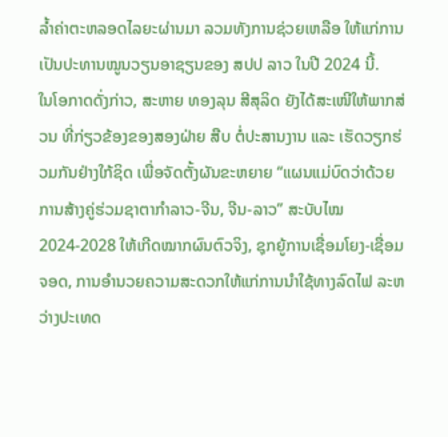ລໍ້າຄ່າຕະຫລອດໄລຍະຜ່ານມາ ລວມທັງການຊ່ວຍເຫລືອ ໃຫ້ແກ່ການເປັນປະທານໝູນວຽນອາຊຽນຂອງ ສປປ ລາວ ໃນປີ 2024 ນີ້.
ໃນໂອກາດດັ່ງກ່າວ, ສະຫາຍ ທອງລຸນ ສີສຸລິດ ຍັງໄດ້ສະເໜີໃຫ້ພາກສ່ວນ ທີ່ກ່ຽວຂ້ອງຂອງສອງຝ່າຍ ສືບ ຕໍ່ປະສານງານ ແລະ ເຮັດວຽກຮ່ວມກັນຢ່າງໃກ້ຊິດ ເພື່ອຈັດຕັ້ງຜັນຂະຫຍາຍ “ແຜນແມ່ບົດວ່າດ້ວຍ ການສ້າງຄູ່ຮ່ວມຊາຕາກໍາລາວ-ຈີນ, ຈີນ-ລາວ” ສະບັບໄໝ 2024-2028 ໃຫ້ເກີດໝາກຜົນຕົວຈິງ, ຊຸກຍູ້ການເຊື່ອມໂຍງ-ເຊື່ອມຈອດ, ການອໍານວຍຄວາມສະດວກໃຫ້ແກ່ການນໍາໃຊ້ທາງລົດໄຟ ລະຫວ່າງປະເທດ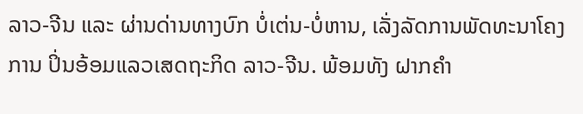ລາວ-ຈີນ ແລະ ຜ່ານດ່ານທາງບົກ ບໍ່ເຕ່ນ-ບໍ່ຫານ, ເລັ່ງລັດການພັດທະນາໂຄງການ ປິ່ນອ້ອມແລວເສດຖະກິດ ລາວ-ຈີນ. ພ້ອມທັງ ຝາກຄໍາ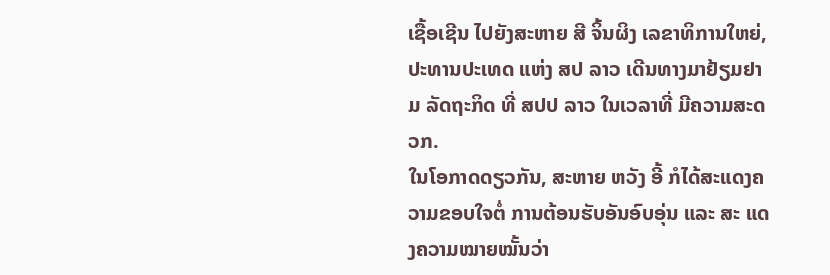ເຊື້ອເຊີນ ໄປຍັງສະຫາຍ ສີ ຈິ້ນຜິງ ເລຂາທິການໃຫຍ່, ປະທານປະເທດ ແຫ່ງ ສປ ລາວ ເດີນທາງມາຢ້ຽມຢາມ ລັດຖະກິດ ທີ່ ສປປ ລາວ ໃນເວລາທີ່ ມີຄວາມສະດວກ.
ໃນໂອກາດດຽວກັນ, ສະຫາຍ ຫວັງ ອີ້ ກໍໄດ້ສະແດງຄວາມຂອບໃຈຕໍ່ ການຕ້ອນຮັບອັນອົບອຸ່ນ ແລະ ສະ ແດງຄວາມໝາຍໝັ້ນວ່າ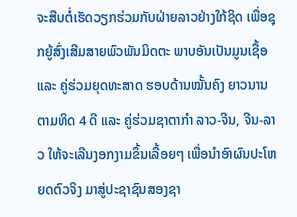ຈະສືບຕໍ່ເຮັດວຽກຮ່ວມກັບຝ່າຍລາວຢ່າງໃກ້ຊິດ ເພື່ອຊຸກຍູ້ສົ່ງເສີມສາຍພົວພັນມິດຕະ ພາບອັນເປັນມູນເຊື້ອ ແລະ ຄູ່ຮ່ວມຍຸດທະສາດ ຮອບດ້ານໝັ້ນຄົງ ຍາວນານ ຕາມທິດ 4 ດີ ແລະ ຄູ່ຮ່ວມຊາຕາກໍາ ລາວ-ຈີນ, ຈີນ-ລາວ ໃຫ້ຈະເລີນງອກງາມຂຶ້ນເລື້ອຍໆ ເພື່ອນໍາອົາຜົນປະໂຫຍດຕົວຈິງ ມາສູ່ປະຊາຊົນສອງຊາ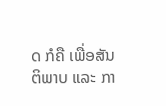ດ ກໍຄື ເພື່ອສັນຕິພາບ ແລະ ກາ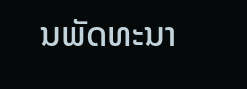ນພັດທະນາ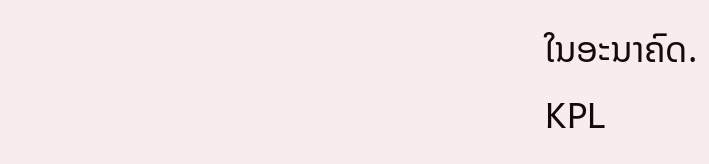ໃນອະນາຄົດ.
KPL